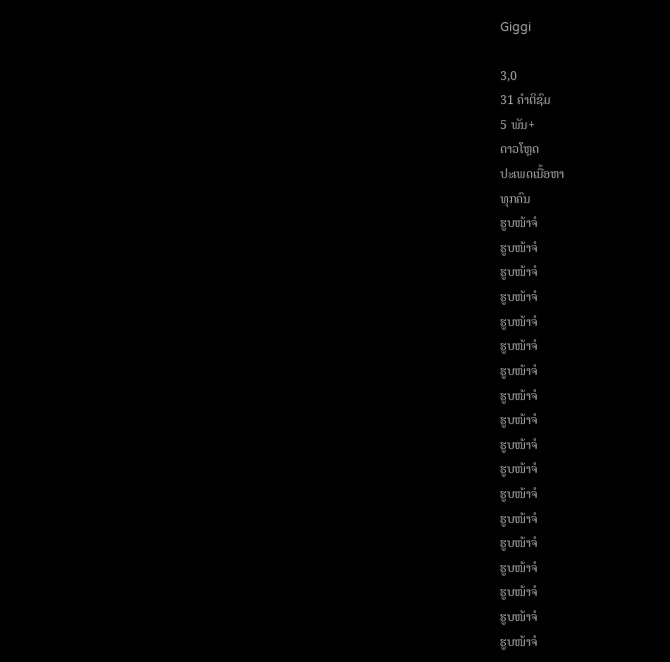Giggi

3,0
31 ຄຳຕິຊົມ
5 ພັນ+
ດາວໂຫຼດ
ປະເພດເນື້ອຫາ
ທຸກຄົນ
ຮູບໜ້າຈໍ
ຮູບໜ້າຈໍ
ຮູບໜ້າຈໍ
ຮູບໜ້າຈໍ
ຮູບໜ້າຈໍ
ຮູບໜ້າຈໍ
ຮູບໜ້າຈໍ
ຮູບໜ້າຈໍ
ຮູບໜ້າຈໍ
ຮູບໜ້າຈໍ
ຮູບໜ້າຈໍ
ຮູບໜ້າຈໍ
ຮູບໜ້າຈໍ
ຮູບໜ້າຈໍ
ຮູບໜ້າຈໍ
ຮູບໜ້າຈໍ
ຮູບໜ້າຈໍ
ຮູບໜ້າຈໍ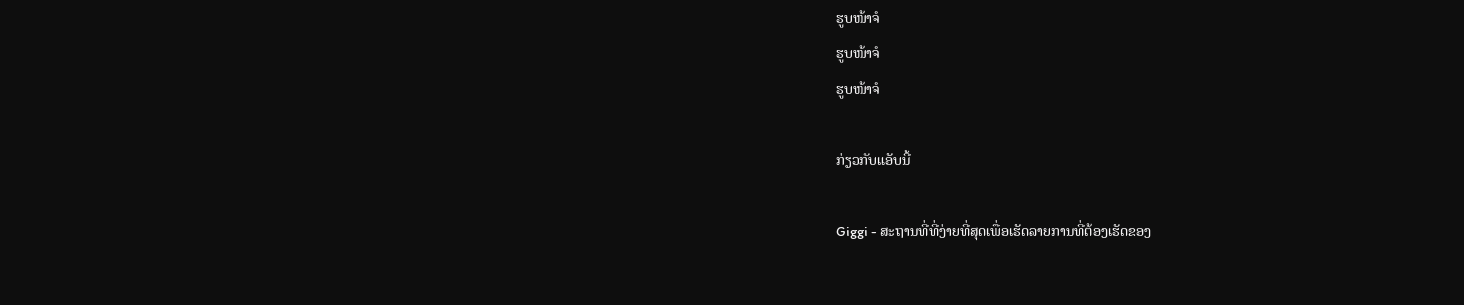ຮູບໜ້າຈໍ
ຮູບໜ້າຈໍ
ຮູບໜ້າຈໍ

ກ່ຽວກັບແອັບນີ້

Giggi - ສະຖານທີ່ທີ່ງ່າຍທີ່ສຸດເພື່ອເຮັດລາຍການທີ່ຕ້ອງເຮັດຂອງ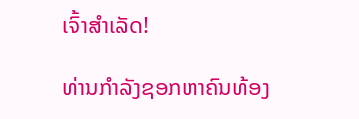ເຈົ້າສຳເລັດ!

ທ່ານກຳລັງຊອກຫາຄົນທ້ອງ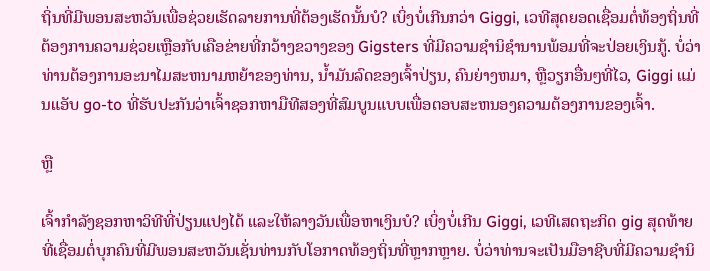ຖິ່ນທີ່ມີພອນສະຫວັນເພື່ອຊ່ວຍເຮັດລາຍການທີ່ຕ້ອງເຮັດນັ້ນບໍ? ເບິ່ງບໍ່ເກີນກວ່າ Giggi, ເວທີສຸດຍອດເຊື່ອມຕໍ່ທ້ອງຖິ່ນທີ່ຕ້ອງການຄວາມຊ່ວຍເຫຼືອກັບເຄືອຂ່າຍທີ່ກວ້າງຂວາງຂອງ Gigsters ທີ່ມີຄວາມຊໍານິຊໍານານພ້ອມທີ່ຈະປ່ອຍເງິນກູ້. ບໍ່ວ່າທ່ານຕ້ອງການອະນາໄມສະຫນາມຫຍ້າຂອງທ່ານ, ນໍ້າມັນລົດຂອງເຈົ້າປ່ຽນ, ຄົນຍ່າງຫມາ, ຫຼືວຽກອື່ນໆທີ່ໄວ, Giggi ແມ່ນແອັບ go-to ທີ່ຮັບປະກັນວ່າເຈົ້າຊອກຫາມືທີສອງທີ່ສົມບູນແບບເພື່ອຕອບສະຫນອງຄວາມຕ້ອງການຂອງເຈົ້າ.

ຫຼື

ເຈົ້າກຳລັງຊອກຫາວິທີທີ່ປ່ຽນແປງໄດ້ ແລະໃຫ້ລາງວັນເພື່ອຫາເງິນບໍ? ເບິ່ງບໍ່ເກີນ Giggi, ເວທີເສດຖະກິດ gig ສຸດທ້າຍທີ່ເຊື່ອມຕໍ່ບຸກຄົນທີ່ມີພອນສະຫວັນເຊັ່ນທ່ານກັບໂອກາດທ້ອງຖິ່ນທີ່ຫຼາກຫຼາຍ. ບໍ່ວ່າທ່ານຈະເປັນມືອາຊີບທີ່ມີຄວາມຊໍານິ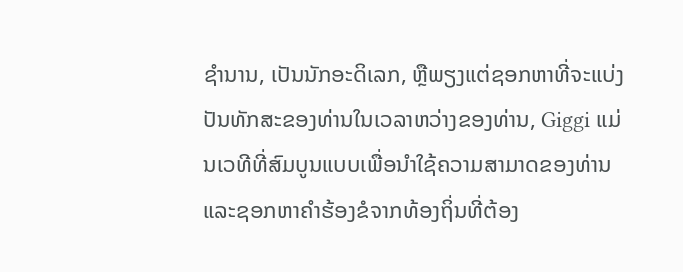ຊໍານານ, ເປັນນັກອະດິເລກ, ຫຼືພຽງແຕ່ຊອກຫາທີ່ຈະແບ່ງປັນທັກສະຂອງທ່ານໃນເວລາຫວ່າງຂອງທ່ານ, Giggi ແມ່ນເວທີທີ່ສົມບູນແບບເພື່ອນໍາໃຊ້ຄວາມສາມາດຂອງທ່ານແລະຊອກຫາຄໍາຮ້ອງຂໍຈາກທ້ອງຖິ່ນທີ່ຕ້ອງ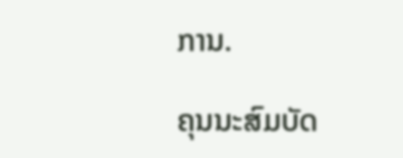ການ.

ຄຸນນະສົມບັດ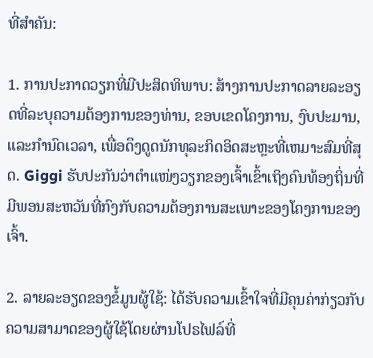ທີ່ສໍາຄັນ:

1. ການປະກາດວຽກທີ່ມີປະສິດທິພາບ: ສ້າງການປະກາດລາຍລະອຽດທີ່ລະບຸຄວາມຕ້ອງການຂອງທ່ານ, ຂອບເຂດໂຄງການ, ງົບປະມານ, ແລະກໍານົດເວລາ, ເພື່ອດຶງດູດນັກທຸລະກິດອິດສະຫຼະທີ່ເຫມາະສົມທີ່ສຸດ. Giggi ຮັບປະກັນວ່າຕໍາແໜ່ງວຽກຂອງເຈົ້າເຂົ້າເຖິງຄົນທ້ອງຖິ່ນທີ່ມີພອນສະຫວັນທີ່ກົງກັບຄວາມຕ້ອງການສະເພາະຂອງໂຄງການຂອງເຈົ້າ.

2. ລາຍລະອຽດຂອງຂໍ້ມູນຜູ້ໃຊ້: ໄດ້ຮັບຄວາມເຂົ້າໃຈທີ່ມີຄຸນຄ່າກ່ຽວກັບຄວາມສາມາດຂອງຜູ້ໃຊ້ໂດຍຜ່ານໂປຣໄຟລ໌ທີ່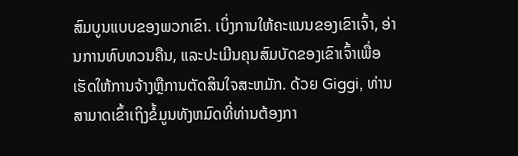ສົມບູນແບບຂອງພວກເຂົາ. ເບິ່ງການໃຫ້ຄະແນນຂອງເຂົາເຈົ້າ, ອ່ານການທົບທວນຄືນ, ແລະປະເມີນຄຸນສົມບັດຂອງເຂົາເຈົ້າເພື່ອເຮັດໃຫ້ການຈ້າງຫຼືການຕັດສິນໃຈສະຫມັກ. ດ້ວຍ Giggi, ທ່ານສາມາດເຂົ້າເຖິງຂໍ້ມູນທັງຫມົດທີ່ທ່ານຕ້ອງກາ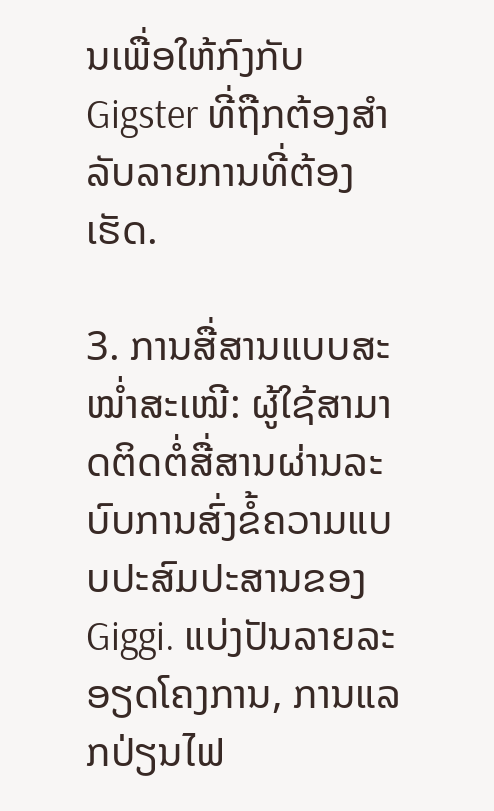ນເພື່ອໃຫ້ກົງກັບ Gigster ທີ່ຖືກຕ້ອງສໍາລັບລາຍການທີ່ຕ້ອງເຮັດ.

3. ການສື່ສານແບບສະໝໍ່າສະເໝີ: ຜູ້ໃຊ້ສາມາດຕິດຕໍ່ສື່ສານຜ່ານລະບົບການສົ່ງຂໍ້ຄວາມແບບປະສົມປະສານຂອງ Giggi. ແບ່ງປັນລາຍລະອຽດໂຄງການ, ການແລກປ່ຽນໄຟ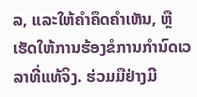ລ, ແລະໃຫ້ຄໍາຄຶດຄໍາເຫັນ, ຫຼືເຮັດໃຫ້ການຮ້ອງຂໍການກໍານົດເວລາທີ່ແທ້ຈິງ. ຮ່ວມມືຢ່າງມີ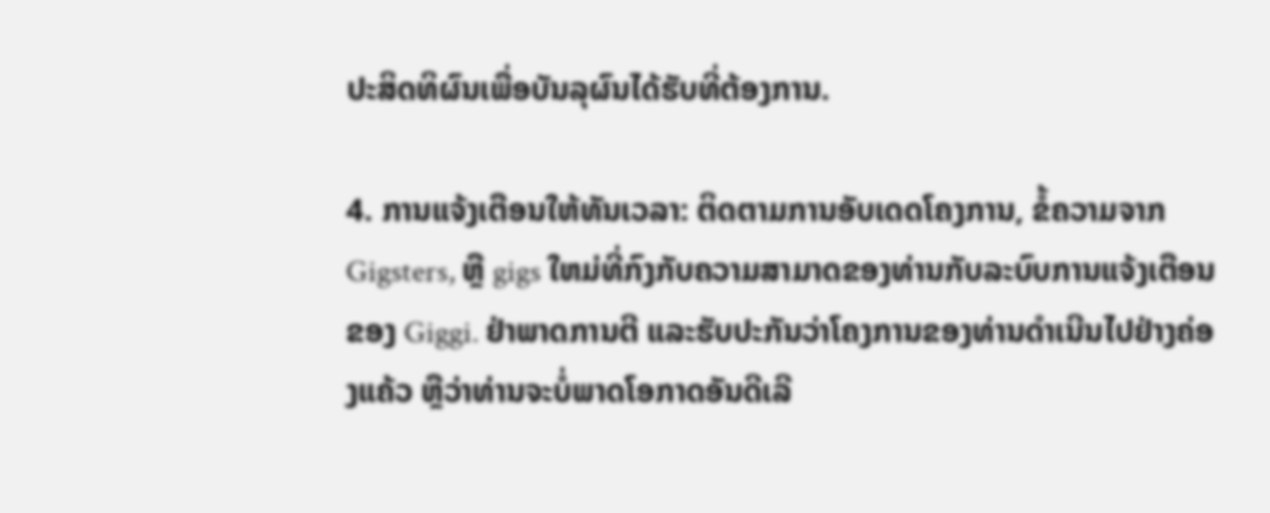ປະສິດທິຜົນເພື່ອບັນລຸຜົນໄດ້ຮັບທີ່ຕ້ອງການ.

4. ການແຈ້ງເຕືອນໃຫ້ທັນເວລາ: ຕິດຕາມການອັບເດດໂຄງການ, ຂໍ້ຄວາມຈາກ Gigsters, ຫຼື gigs ໃຫມ່ທີ່ກົງກັບຄວາມສາມາດຂອງທ່ານກັບລະບົບການແຈ້ງເຕືອນຂອງ Giggi. ຢ່າພາດການຕີ ແລະຮັບປະກັນວ່າໂຄງການຂອງທ່ານດຳເນີນໄປຢ່າງຄ່ອງແຄ້ວ ຫຼືວ່າທ່ານຈະບໍ່ພາດໂອກາດອັນດີເລີ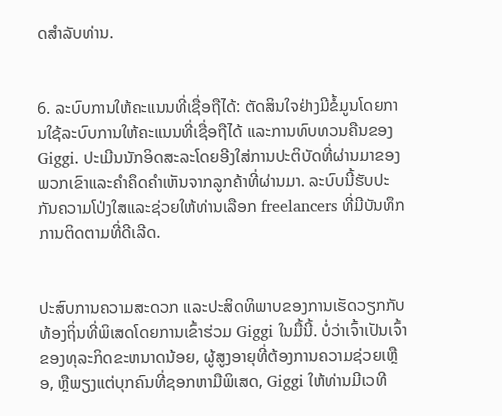ດສຳລັບທ່ານ.


6. ລະບົບການໃຫ້ຄະແນນທີ່ເຊື່ອຖືໄດ້: ຕັດສິນໃຈຢ່າງມີຂໍ້ມູນໂດຍການໃຊ້ລະບົບການໃຫ້ຄະແນນທີ່ເຊື່ອຖືໄດ້ ແລະການທົບທວນຄືນຂອງ Giggi. ປະເມີນນັກອິດສະລະໂດຍອີງໃສ່ການປະຕິບັດທີ່ຜ່ານມາຂອງພວກເຂົາແລະຄໍາຄຶດຄໍາເຫັນຈາກລູກຄ້າທີ່ຜ່ານມາ. ລະບົບນີ້ຮັບປະກັນຄວາມໂປ່ງໃສແລະຊ່ວຍໃຫ້ທ່ານເລືອກ freelancers ທີ່ມີບັນທຶກການຕິດຕາມທີ່ດີເລີດ.


ປະສົບການຄວາມສະດວກ ແລະປະສິດທິພາບຂອງການເຮັດວຽກກັບທ້ອງຖິ່ນທີ່ພິເສດໂດຍການເຂົ້າຮ່ວມ Giggi ໃນມື້ນີ້. ບໍ່ວ່າເຈົ້າເປັນເຈົ້າຂອງທຸລະກິດຂະຫນາດນ້ອຍ, ຜູ້ສູງອາຍຸທີ່ຕ້ອງການຄວາມຊ່ວຍເຫຼືອ, ຫຼືພຽງແຕ່ບຸກຄົນທີ່ຊອກຫາມືພິເສດ, Giggi ໃຫ້ທ່ານມີເວທີ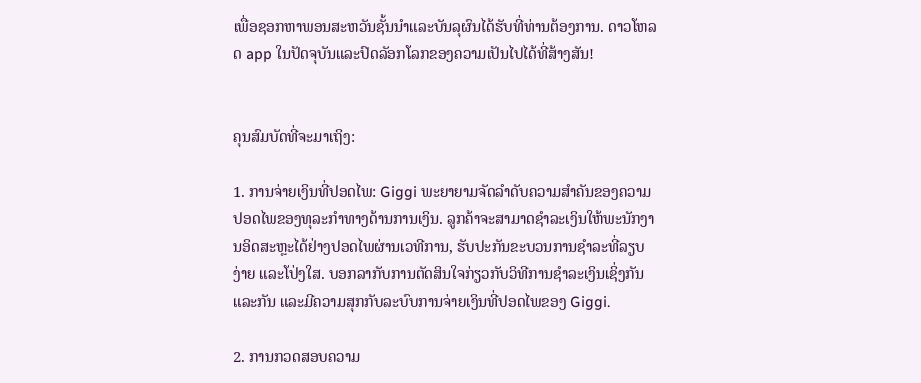ເພື່ອຊອກຫາພອນສະຫວັນຊັ້ນນໍາແລະບັນລຸຜົນໄດ້ຮັບທີ່ທ່ານຕ້ອງການ. ດາວໂຫລດ app ໃນປັດຈຸບັນແລະປົດລັອກໂລກຂອງຄວາມເປັນໄປໄດ້ທີ່ສ້າງສັນ!


ຄຸນສົມບັດທີ່ຈະມາເຖິງ:

1. ການຈ່າຍເງິນທີ່ປອດໄພ: Giggi ພະຍາຍາມຈັດລໍາດັບຄວາມສໍາຄັນຂອງຄວາມປອດໄພຂອງທຸລະກໍາທາງດ້ານການເງິນ. ລູກຄ້າຈະສາມາດຊໍາລະເງິນໃຫ້ພະນັກງານອິດສະຫຼະໄດ້ຢ່າງປອດໄພຜ່ານເວທີການ, ຮັບປະກັນຂະບວນການຊໍາລະທີ່ລຽບງ່າຍ ແລະໂປ່ງໃສ. ບອກລາກັບການຕັດສິນໃຈກ່ຽວກັບວິທີການຊໍາລະເງິນເຊິ່ງກັນແລະກັນ ແລະມີຄວາມສຸກກັບລະບົບການຈ່າຍເງິນທີ່ປອດໄພຂອງ Giggi.

2. ການກວດສອບຄວາມ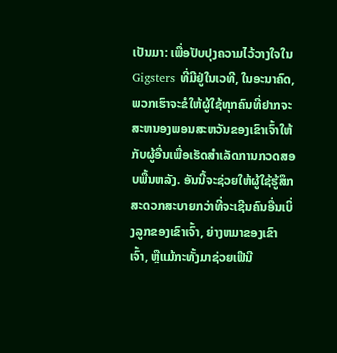ເປັນມາ: ເພື່ອປັບປຸງຄວາມໄວ້ວາງໃຈໃນ Gigsters ທີ່ມີຢູ່ໃນເວທີ, ໃນອະນາຄົດ, ພວກເຮົາຈະຂໍໃຫ້ຜູ້ໃຊ້ທຸກຄົນທີ່ຢາກຈະສະຫນອງພອນສະຫວັນຂອງເຂົາເຈົ້າໃຫ້ກັບຜູ້ອື່ນເພື່ອເຮັດສໍາເລັດການກວດສອບພື້ນຫລັງ. ອັນນີ້ຈະຊ່ວຍໃຫ້ຜູ້ໃຊ້ຮູ້ສຶກສະດວກສະບາຍກວ່າທີ່ຈະເຊີນຄົນອື່ນເບິ່ງລູກຂອງເຂົາເຈົ້າ, ຍ່າງຫມາຂອງເຂົາເຈົ້າ, ຫຼືແມ້ກະທັ້ງມາຊ່ວຍເຟີນີ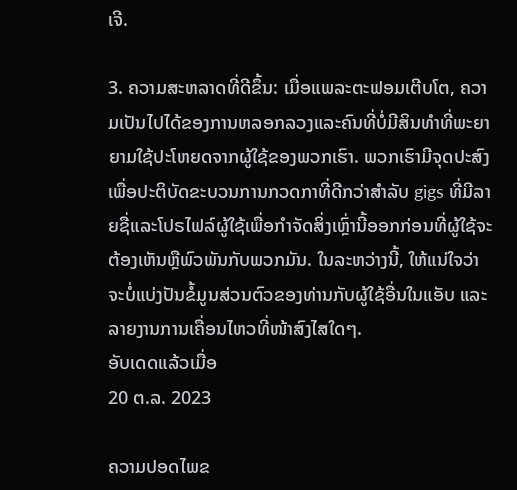ເຈີ.

3. ຄວາມສະຫລາດທີ່ດີຂຶ້ນ: ເມື່ອແພລະຕະຟອມເຕີບໂຕ, ຄວາມເປັນໄປໄດ້ຂອງການຫລອກລວງແລະຄົນທີ່ບໍ່ມີສິນທໍາທີ່ພະຍາຍາມໃຊ້ປະໂຫຍດຈາກຜູ້ໃຊ້ຂອງພວກເຮົາ. ພວກເຮົາມີຈຸດປະສົງເພື່ອປະຕິບັດຂະບວນການກວດກາທີ່ດີກວ່າສໍາລັບ gigs ທີ່ມີລາຍຊື່ແລະໂປຣໄຟລ໌ຜູ້ໃຊ້ເພື່ອກໍາຈັດສິ່ງເຫຼົ່ານີ້ອອກກ່ອນທີ່ຜູ້ໃຊ້ຈະຕ້ອງເຫັນຫຼືພົວພັນກັບພວກມັນ. ໃນລະຫວ່າງນີ້, ໃຫ້ແນ່ໃຈວ່າຈະບໍ່ແບ່ງປັນຂໍ້ມູນສ່ວນຕົວຂອງທ່ານກັບຜູ້ໃຊ້ອື່ນໃນແອັບ ແລະ ລາຍງານການເຄື່ອນໄຫວທີ່ໜ້າສົງໄສໃດໆ.
ອັບເດດແລ້ວເມື່ອ
20 ຕ.ລ. 2023

ຄວາມປອດໄພຂ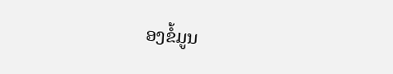ອງຂໍ້ມູນ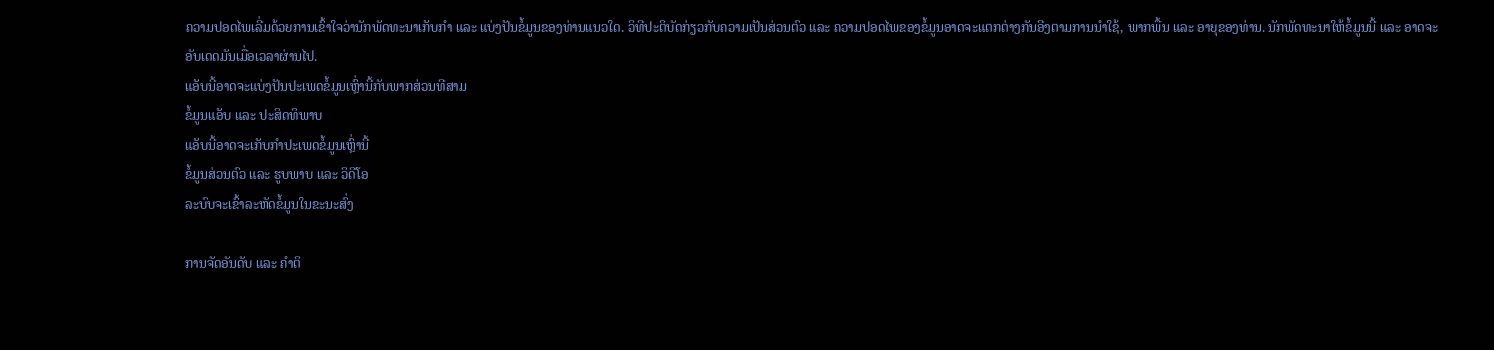ຄວາມປອດໄພເລີ່ມດ້ວຍການເຂົ້າໃຈວ່ານັກພັດທະນາເກັບກຳ ແລະ ແບ່ງປັນຂໍ້ມູນຂອງທ່ານແນວໃດ. ວິທີປະຕິບັດກ່ຽວກັບຄວາມເປັນສ່ວນຕົວ ແລະ ຄວາມປອດໄພຂອງຂໍ້ມູນອາດຈະແຕກຕ່າງກັນອີງຕາມການນຳໃຊ້, ພາກພື້ນ ແລະ ອາຍຸຂອງທ່ານ. ນັກພັດທະນາໃຫ້ຂໍ້ມູນນີ້ ແລະ ອາດຈະອັບເດດມັນເມື່ອເວລາຜ່ານໄປ.
ແອັບນີ້ອາດຈະແບ່ງປັນປະເພດຂໍ້ມູນເຫຼົ່ານີ້ກັບພາກສ່ວນທີສາມ
ຂໍ້ມູນແອັບ ແລະ ປະສິດທິພາບ
ແອັບນີ້ອາດຈະເກັບກຳປະເພດຂໍ້ມູນເຫຼົ່ານີ້
ຂໍ້ມູນສ່ວນຕົວ ແລະ ຮູບພາບ ແລະ ວິດີໂອ
ລະບົບຈະເຂົ້າລະຫັດຂໍ້ມູນໃນຂະນະສົ່ງ

ການຈັດອັນດັບ ແລະ ຄຳຕິ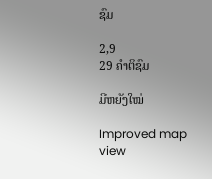ຊົມ

2,9
29 ຄຳຕິຊົມ

ມີຫຍັງໃໝ່

Improved map view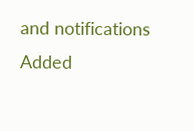and notifications
Added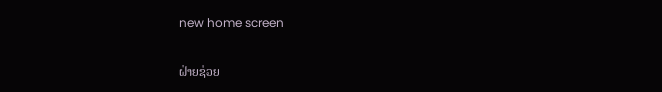new home screen

ຝ່າຍຊ່ວຍ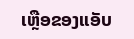ເຫຼືອຂອງແອັບ